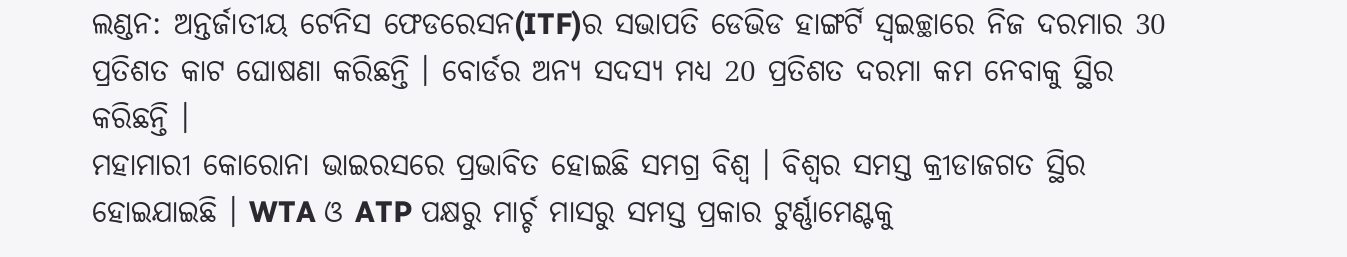ଲଣ୍ଡନ: ଅନ୍ତର୍ଜାତୀୟ ଟେନିସ ଫେଡରେସନ(ITF)ର ସଭାପତି ଡେଭିଡ ହାଙ୍ଗର୍ଟି ସ୍ବଇଚ୍ଛାରେ ନିଜ ଦରମାର 30 ପ୍ରତିଶତ କାଟ ଘୋଷଣା କରିଛନ୍ତି । ବୋର୍ଡର ଅନ୍ୟ ସଦସ୍ୟ ମଧ୍ୟ 20 ପ୍ରତିଶତ ଦରମା କମ ନେବାକୁ ସ୍ଥିର କରିଛନ୍ତି ।
ମହାମାରୀ କୋରୋନା ଭାଇରସରେ ପ୍ରଭାବିତ ହୋଇଛି ସମଗ୍ର ବିଶ୍ବ । ବିଶ୍ବର ସମସ୍ତ କ୍ରୀଡାଜଗତ ସ୍ଥିର ହୋଇଯାଇଛି । WTA ଓ ATP ପକ୍ଷରୁ ମାର୍ଚ୍ଚ ମାସରୁ ସମସ୍ତ ପ୍ରକାର ଟୁର୍ଣ୍ଣାମେଣ୍ଟକୁ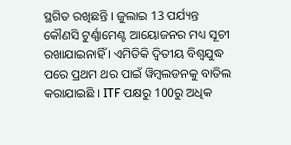ସ୍ଥଗିତ ରଖିଛନ୍ତି । ଜୁଲାଇ 13 ପର୍ଯ୍ୟନ୍ତ କୌଣସି ଟୁର୍ଣ୍ଣାମେଣ୍ଟ ଆୟୋଜନର ମଧ୍ୟ ସୂଚୀ ରଖାଯାଇନାହିଁ । ଏମିତିକି ଦ୍ବିତୀୟ ବିଶ୍ବଯୁଦ୍ଧ ପରେ ପ୍ରଥମ ଥର ପାଇଁ ୱିମ୍ବଲଡନକୁ ବାତିଲ କରାଯାଇଛି । ITF ପକ୍ଷରୁ 100ରୁ ଅଧିକ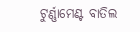ଟୁର୍ଣ୍ଣାମେଣ୍ଟ ବାତିଲ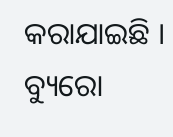କରାଯାଇଛି ।
ବ୍ୟୁରୋ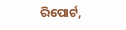ରିପୋର୍ଟ,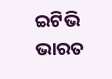ଇଟିଭି ଭାରତ